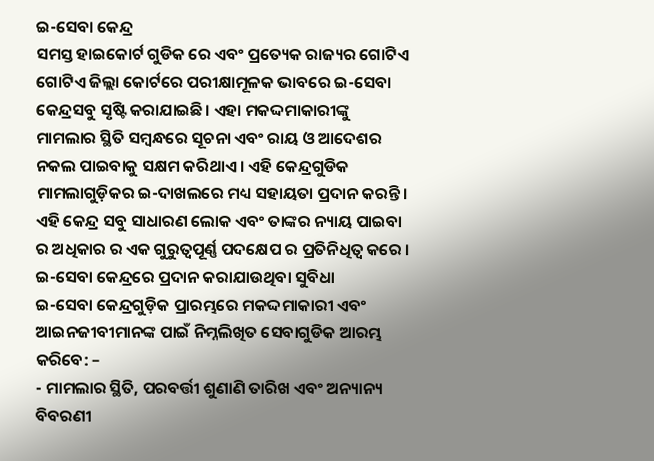ଇ-ସେବା କେନ୍ଦ୍ର
ସମସ୍ତ ହାଇକୋର୍ଟ ଗୁଡିକ ରେ ଏବଂ ପ୍ରତ୍ୟେକ ରାଜ୍ୟର ଗୋଟିଏ ଗୋଟିଏ ଜିଲ୍ଲା କୋର୍ଟରେ ପରୀକ୍ଷାମୂଳକ ଭାବରେ ଇ-ସେବା କେନ୍ଦ୍ରସବୁ ସୃଷ୍ଟି କରାଯାଇଛି। ଏହା ମକଦ୍ଦମାକାରୀଙ୍କୁ ମାମଲାର ସ୍ଥିତି ସମ୍ବନ୍ଧରେ ସୂଚନା ଏବଂ ରାୟ ଓ ଆଦେଶର ନକଲ ପାଇବାକୁ ସକ୍ଷମ କରିଥାଏ । ଏହି କେନ୍ଦ୍ରଗୁଡିକ ମାମଲାଗୁଡ଼ିକର ଇ-ଦାଖଲରେ ମଧ୍ୟ ସହାୟତା ପ୍ରଦାନ କରନ୍ତି । ଏହି କେନ୍ଦ୍ର ସବୁ ସାଧାରଣ ଲୋକ ଏବଂ ତାଙ୍କର ନ୍ୟାୟ ପାଇବା ର ଅଧିକାର ର ଏକ ଗୁରୁତ୍ୱପୂର୍ଣ୍ଣ ପଦକ୍ଷେପ ର ପ୍ରତିନିଧିତ୍ୱ କରେ ।
ଇ-ସେବା କେନ୍ଦ୍ରରେ ପ୍ରଦାନ କରାଯାଉଥିବା ସୁବିଧା
ଇ-ସେବା କେନ୍ଦ୍ରଗୁଡ଼ିକ ପ୍ରାରମ୍ଭରେ ମକଦ୍ଦମାକାରୀ ଏବଂ ଆଇନଜୀବୀମାନଙ୍କ ପାଇଁ ନିମ୍ନଲିଖିତ ସେବାଗୁଡିକ ଆରମ୍ଭ କରିବେ: –
- ମାମଲାର ସ୍ଥିତି, ପରବର୍ତ୍ତୀ ଶୁଣାଣି ତାରିଖ ଏବଂ ଅନ୍ୟାନ୍ୟ ବିବରଣୀ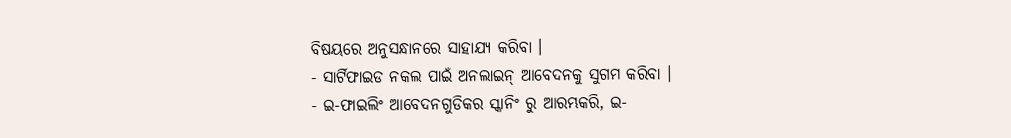ବିଷୟରେ ଅନୁସନ୍ଧାନରେ ସାହାଯ୍ୟ କରିବା ।
- ସାର୍ଟିଫାଇଡ ନକଲ ପାଇଁ ଅନଲାଇନ୍ ଆବେଦନକୁ ସୁଗମ କରିବା ।
- ଇ-ଫାଇଲିଂ ଆବେଦନଗୁଡିକର ସ୍କାନିଂ ରୁ ଆରମ୍ଭକରି, ଇ-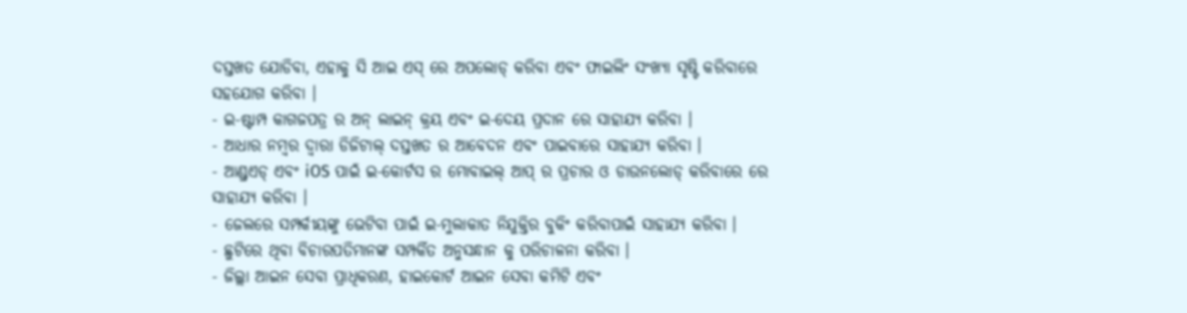ଦସ୍ତଖତ ଯୋଡିବା, ଏହାକୁ ସି ଆଇ ଏସ୍ ରେ ଅପଲୋଡ୍ କରିବା ଏବଂ ଫାଇଲିଂ ସଂଖ୍ୟା ସୃଷ୍ଟି କରିବାରେ ସହଯୋଗ କରିବା ।
- ଇ-ଷ୍ଟାମ୍ପ କାଗଜପତ୍ର ର ଅନ୍ ଲାଇନ୍ କ୍ରୟ ଏବଂ ଇ-ଦେୟ ପ୍ରଦାନ ରେ ସାହାଯ୍ୟ କରିବା ।
- ଆଧାର ନମ୍ବର ଦ୍ୱାରା ଡିଜିଟାଲ୍ ଦସ୍ତଖତ ର ଆବେଦନ ଏବଂ ପାଇବାରେ ସାହାଯ୍ୟ କରିବା ।
- ଆଣ୍ଡ୍ରଏଡ୍ ଏବଂ iOS ପାଇଁ ଇ-କୋର୍ଟସ ର ମୋବାଇଲ୍ ଆପ୍ ର ପ୍ରଚାର ଓ ଡାଉନଲୋଡ୍ କରିବାରେ ରେ ସାହାଯ୍ୟ କରିବା ।
- ଜେଲରେ ସମ୍ପର୍କୀୟଙ୍କୁ ଭେଟିବା ପାଇଁ ଇ-ମୁଲାକାତ ନିଯୁକ୍ତିର ବୁକିଂ କରିବାପାଇଁ ସାହାଯ୍ୟ କରିବା ।
- ଛୁଟିରେ ଥିବା ବିଚାରପତିମାନଙ୍କ ସମ୍ପର୍କିତ ଅନୁସନ୍ଧାନ କୁ ପରିଚାଳନା କରିବା ।
- ଜିଲ୍ଲା ଆଇନ ସେବା ପ୍ରାଧିକରଣ, ହାଇକୋର୍ଟ ଆଇନ ସେବା କମିଟି ଏବଂ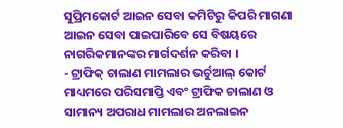ସୁପ୍ରିମକୋର୍ଟ ଆଇନ ସେବା କମିଟିରୁ କିପରି ମାଗଣା ଆଇନ ସେବା ପାଇପାରିବେ ସେ ବିଷୟରେ ନାଗରିକମାନଙ୍କର ମାର୍ଗଦର୍ଶନ କରିବା ।
- ଟ୍ରାଫିକ୍ ଚାଲାଣ ମାମଲାର ଭର୍ଚୁଆଲ୍ କୋର୍ଟ ମାଧ୍ୟମରେ ପରିସମାପ୍ତି ଏବଂ ଟ୍ରାଫିକ ଚାଲାଣ ଓ ସାମାନ୍ୟ ଅପରାଧ ମାମଲାର ଅନଲାଇନ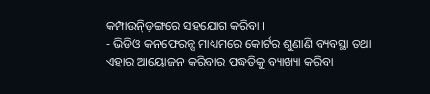କମ୍ପାଉନ୍ଡ଼ିଙ୍ଗରେ ସହଯୋଗ କରିବା ।
- ଭିଡିଓ କନଫେରନ୍ସ ମାଧ୍ୟମରେ କୋର୍ଟର ଶୁଣାଣି ବ୍ୟବସ୍ଥା ତଥା ଏହାର ଆୟୋଜନ କରିବାର ପଦ୍ଧତିକୁ ବ୍ୟାଖ୍ୟା କରିବା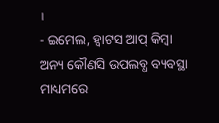।
- ଇମେଲ, ହ୍ବାଟସ ଆପ୍ କିମ୍ବା ଅନ୍ୟ କୌଣସି ଉପଲବ୍ଧ ବ୍ୟବସ୍ଥା ମାଧ୍ୟମରେ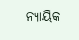ନ୍ୟାୟିକ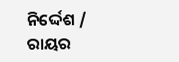ନିର୍ଦ୍ଦେଶ / ରାୟର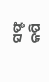ସଫ୍ଟ କପି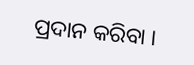ପ୍ରଦାନ କରିବା ।